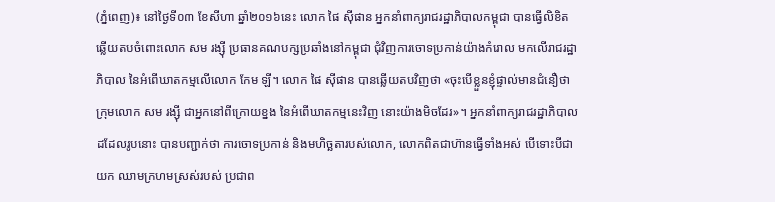(ភ្នំពេញ)៖ នៅថ្ងៃទី០៣ ខែសីហា ឆ្នាំ២០១៦នេះ លោក ផៃ ស៊ីផាន អ្នកនាំពាក្យរាជរដ្ឋាភិបាលកម្ពុជា បានធ្វើលិខិតឆ្លើយតបចំពោះលោក សម រង្ស៊ី ប្រធានគណបក្សប្រឆាំងនៅកម្ពុជា ជុំវិញការចោទប្រកាន់យ៉ាងកំរោល មកលើរាជរដ្ឋាភិបាល នៃអំពើឃាតកម្មលើលោក កែម ឡី។ លោក ផៃ ស៊ីផាន បានឆ្លើយតបវិញថា «ចុះបើខ្លួនខ្ញុំផ្ទាល់មានជំនឿថា ក្រុមលោក សម រង្ស៊ី ជាអ្នកនៅពីក្រោយខ្នង នៃអំពើឃាតកម្មនេះវិញ នោះយ៉ាងមិចដែរ»។ អ្នកនាំពាក្យរាជរដ្ឋាភិបាលដដែលរូបនោះ បានបញ្ជាក់ថា ការចោទប្រកាន់ និងមហិច្ឆតារបស់លោក, លោកពិតជាហ៊ានធ្វើទាំងអស់ បើទោះបីជាយក ឈាមក្រហមស្រស់របស់ ប្រជាព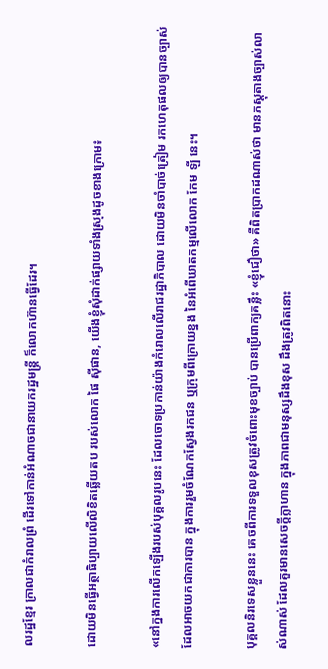លរដ្ឋខ្មែរ ក្រាលជាកំរាលព្រំ ដើរទៅកាន់អំណាចជានាយករដ្ឋមន្ត្រី ក៏លោកហ៊ានធ្វើដែរ។

ដោយមិនធ្វើអត្ថាធិប្បាយលើលិខិតឆ្លើយតប របស់លោក ផៃ ស៊ីផាន, យើងខ្ញុំសុំដាក់ផ្សាយទាំងស្រុងដូចខាងក្រោម៖

«នៅក្នងការលើកឡើងរបស់បុគ្គលរូបនេះ ដែលចោទប្រកាន់យ៉ាងកំរោលលើរាជរដ្ឋាភិបាល ដោយមិនចាំបាច់ត្រៀម រកហេតុផលឲ្យបានច្បាស់ ដែលអាចយកជាការបាន ក្នុងការរួមចំណែកស្វែងរកជន ឬក្រុមពីក្រោយខ្នង នៃអំពើឃាតកម្មលើលោក កែម ឡី នេះ។

បុគ្គលនិរទេសខ្លួននេះ គេចពីការទទួលខុសត្រូវចំពោះមុខច្បាប់ បានប្រើពាក្យគន្លឹះ «ខ្ញុំជឿថា» គឺពិតប្រាកដណាស់ថា មានភស្តុតាងច្បាស់លាស់ណាស់ ដែលគួរមានសេចក្តីក្លាហាន ក្នុងភាពជាមនុស្សដឹងខុស ដឹងត្រូវពិតនោះ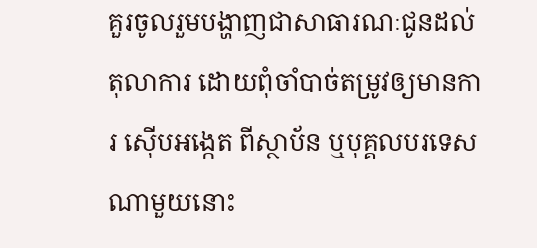គួរចូលរួមបង្ហាញជាសាធារណៈជូនដល់តុលាការ ដោយពុំចាំបាច់តម្រូវឲ្យមានការ ស៊ើបអង្កេត ពីស្ថាប័ន ឬបុគ្គលបរទេសណាមួយនោះ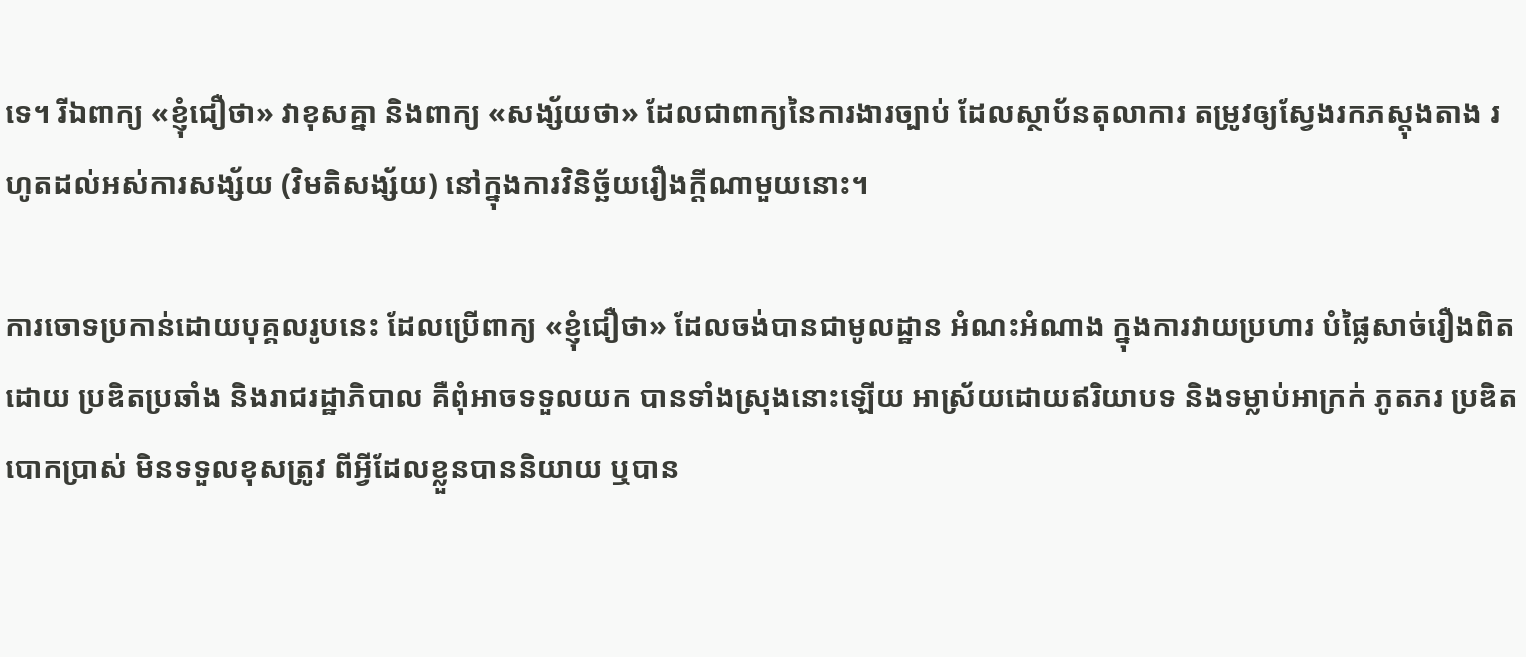ទេ។ រីឯពាក្យ «ខ្ញុំជឿថា» វាខុសគ្នា និងពាក្យ «សង្ស័យថា» ដែលជាពាក្យនៃការងារច្បាប់ ដែលស្ថាប័នតុលាការ តម្រូវឲ្យស្វែងរកភស្តុងតាង រហូតដល់អស់ការសង្ស័យ (វិមតិសង្ស័យ) នៅក្នុងការវិនិច្ឆ័យរឿងក្តីណាមួយនោះ។

ការចោទប្រកាន់ដោយបុគ្គលរូបនេះ ដែលប្រើពាក្យ «ខ្ញុំជឿថា» ដែលចង់បានជាមូលដ្ឋាន អំណះអំណាង ក្នុងការវាយប្រហារ បំផ្លៃសាច់រឿងពិតដោយ ប្រឌិតប្រឆាំង និងរាជរដ្ឋាភិបាល គឺពុំអាចទទួលយក បានទាំងស្រុងនោះឡើយ អាស្រ័យដោយឥរិយាបទ និងទម្លាប់អាក្រក់ ភូតភរ ប្រឌិតបោកប្រាស់ មិនទទួលខុសត្រូវ ពីអ្វីដែលខ្លួនបាននិយាយ ឬបាន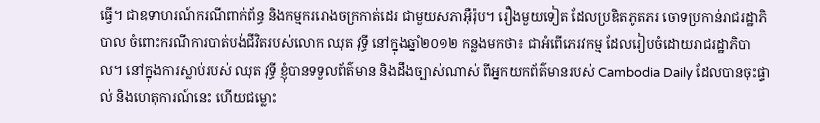ធ្វើ។ ជាឧទាហរណ៍ករណីពាក់ព័ន្ធ និងកម្មកររោងចក្រកាត់ដេរ ជាមួយសភាអ៊ឺរ៉ុប។ រឿងមួយទៀត ដែលប្រឌិតភូតភរ ចោទប្រកាន់រាជរដ្ឋាភិបាល ចំពោះករណីការបាត់បង់ជីវិតរបស់លោក ឈុត វុទ្ធី នៅក្នុងឆ្នាំ២០១២ កន្លងមកថា៖ ជាអំពើភេរវកម្ម ដែលរៀបចំដោយរាជរដ្ឋាភិបាល។ នៅក្នុងការស្លាប់របស់ ឈុត វុទ្ធី ខ្ញុំបានទទួលព័ត៌មាន និងដឹងច្បាស់ណាស់ ពីអ្នកយកព័ត៌មានរបស់ Cambodia Daily ដែលបានចុះផ្ទាល់ និងហេតុការណ៍នេះ ហើយជម្លោះ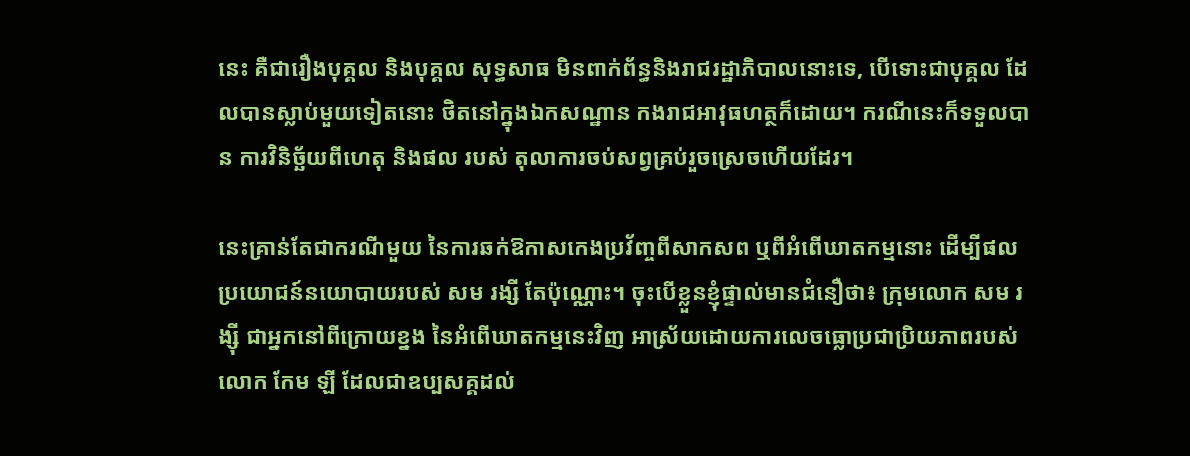នេះ គឺជារឿងបុគ្គល និងបុគ្គល សុទ្ធសាធ មិនពាក់ព័ន្ធនិងរាជរដ្ឋាភិបាលនោះទេ, បើទោះជាបុគ្គល ដែលបានស្លាប់មួយទៀតនោះ ថិតនៅក្នុងឯកសណ្ឋាន កងរាជអាវុធហត្ថក៏ដោយ។ ករណីនេះក៏ទទួលបាន ការវិនិច្ឆ័យពីហេតុ និងផល របស់ តុលាការចប់សព្វគ្រប់រួចស្រេចហើយដែរ។

នេះគ្រាន់តែជាករណីមួយ នៃការឆក់ឱកាសកេងប្រវ័ញ្ចពីសាកសព ឬពីអំពើឃាតកម្មនោះ ដើម្បីផលប្រយោជន៍នយោបាយរបស់ សម រង្សី តែប៉ុណ្ណោះ។ ចុះបើខ្លួនខ្ញុំផ្ទាល់មានជំនឿថា៖ ក្រុមលោក សម រង្ស៊ី ជាអ្នកនៅពីក្រោយខ្នង នៃអំពើឃាតកម្មនេះវិញ អាស្រ័យដោយការលេចធ្លោប្រជាប្រិយភាពរបស់លោក កែម ឡី ដែលជាឧប្បសគ្គដល់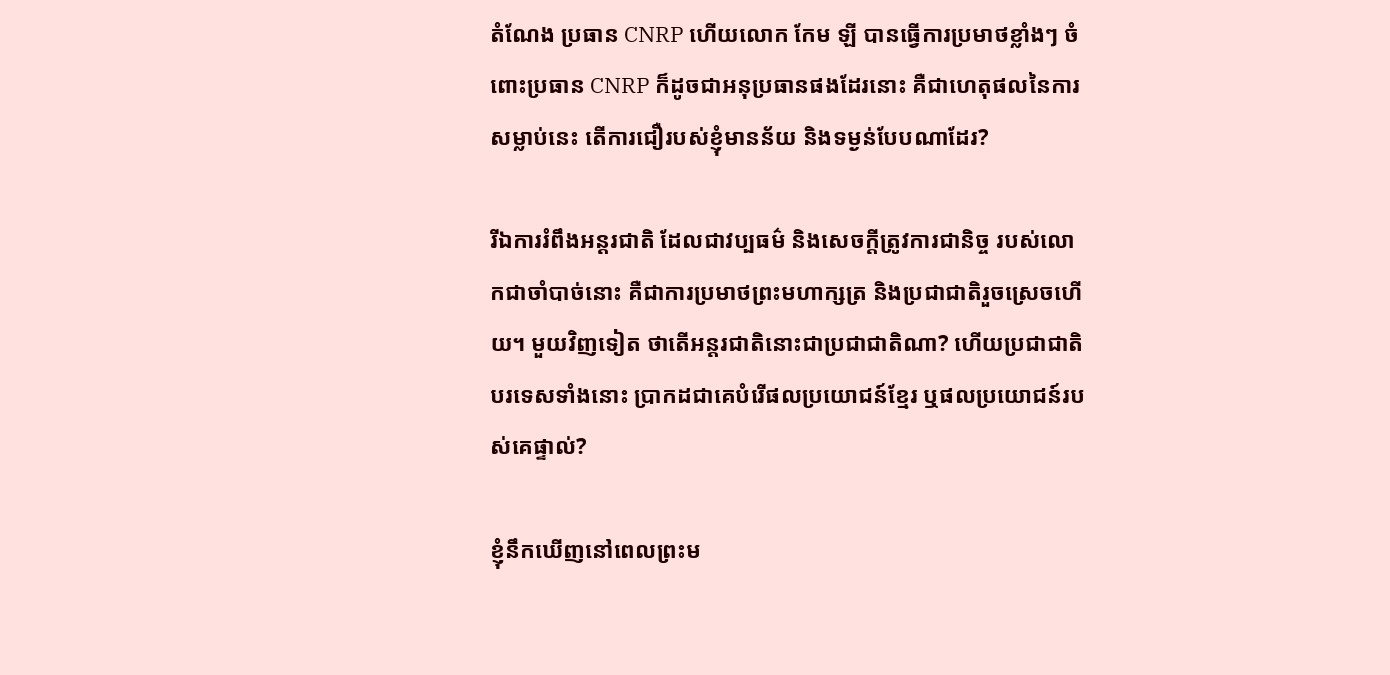តំណែង ប្រធាន CNRP ហើយលោក កែម ឡី បានធ្វើការប្រមាថខ្លាំងៗ ចំពោះប្រធាន CNRP ក៏ដូចជាអនុប្រធានផងដែរនោះ គឺជាហេតុផលនៃការសម្លាប់នេះ តើការជឿរបស់ខ្ញុំមានន័យ និងទម្ងន់បែបណាដែរ?

រីឯការរំពឹងអន្តរជាតិ ដែលជាវប្បធម៌ និងសេចក្តីត្រូវការជានិច្ច របស់លោកជាចាំបាច់នោះ គឺជាការប្រមាថព្រះមហាក្សត្រ និងប្រជាជាតិរួចស្រេចហើយ។ មួយវិញទៀត ថាតើអន្តរជាតិនោះជាប្រជាជាតិណា? ហើយប្រជាជាតិបរទេសទាំងនោះ ប្រាកដជាគេបំរើផលប្រយោជន៍ខ្មែរ ឬផលប្រយោជន៍របស់គេផ្ទាល់?

ខ្ញុំនឹកឃើញនៅពេលព្រះម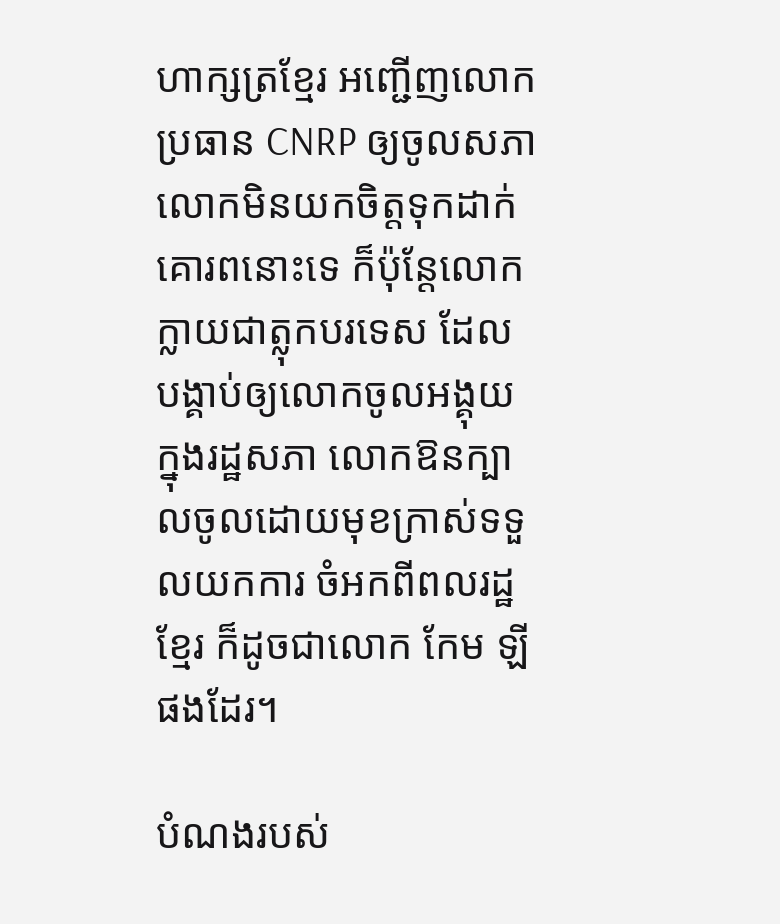ហាក្សត្រខ្មែរ អញ្ជើញលោកប្រធាន CNRP ឲ្យចូលសភា លោកមិនយកចិត្តទុកដាក់គោរពនោះទេ ក៏ប៉ុន្តែលោកក្លាយជាត្លុកបរទេស ដែលបង្គាប់ឲ្យលោកចូលអង្គុយក្នុងរដ្ឋសភា លោកឱនក្បាលចូលដោយមុខក្រាស់ទទួលយកការ ចំអកពីពលរដ្ឋខ្មែរ ក៏ដូចជាលោក កែម ឡី ផងដែរ។

បំណងរបស់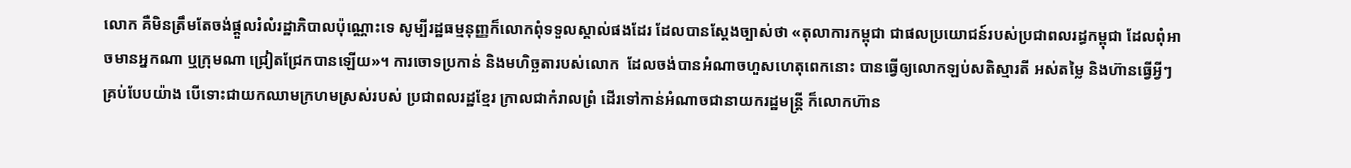លោក គឺមិនត្រឹមតែចង់ផ្តួលរំលំរដ្ឋាភិបាលប៉ុណ្ណោះទេ សូម្បីរដ្ឋធម្មនុញ្ញក៏លោកពុំទទួលស្គាល់ផងដែរ ដែលបានស្តែងច្បាស់ថា «តុលាការកម្ពុជា ជាផលប្រយោជន៍របស់ប្រជាពលរដ្ធកម្ពុជា ដែលពុំអាចមានអ្នកណា ឬក្រុមណា ជ្រៀតជ្រែកបានឡើយ»។ ការចោទប្រកាន់ និងមហិច្ឆតារបស់លោក  ដែលចង់បានអំណាចហួសហេតុពេកនោះ បានធ្វើឲ្យលោកឡប់សតិស្មារតី អស់តម្លៃ និងហ៊ានធ្វើអ្វីៗគ្រប់បែបយ៉ាង បើទោះជាយកឈាមក្រហមស្រស់របស់ ប្រជាពលរដ្ឋខ្មែរ ក្រាលជាកំរាលព្រំ ដើរទៅកាន់អំណាចជានាយករដ្ឋមន្ត្រី ក៏លោកហ៊ាន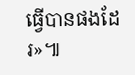ធ្វើបានផងដែរ»៕